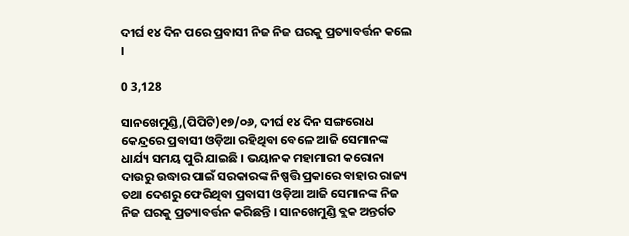ଦୀର୍ଘ ୧୪ ଦିନ ପରେ ପ୍ରବାସୀ ନିଜ ନିଜ ଘରକୁ ପ୍ରତ୍ୟାବର୍ତ୍ତନ କଲେ ।

0 3,128

ସାନଖେମୁଣ୍ଡି,(ପିପିଟି)୧୭/୦୬, ଦୀର୍ଘ ୧୪ ଦିନ ସଙ୍ଗରୋଧ କେନ୍ଦ୍ରରେ ପ୍ରବାସୀ ଓଡ଼ିଆ ରହିଥିବା ବେଳେ ଆଜି ସେମାନଙ୍କ ଧାର୍ଯ୍ୟ ସମୟ ପୁରି ଯାଇଛି । ଭୟାନକ ମହାମାରୀ କରୋନା ଦାଉରୁ ଉଦ୍ଧାର ପାଇଁ ସରକାରଙ୍କ ନିଷ୍ପତ୍ତି ପ୍ରକାରେ ବାହାର ରାଜ୍ୟ ତଥା ଦେଶରୁ ଫେରିଥିବା ପ୍ରବାସୀ ଓଡ଼ିଆ ଆଜି ସେମାନଙ୍କ ନିଜ ନିଜ ଘରକୁ ପ୍ରତ୍ୟାବର୍ତ୍ତନ କରିଛନ୍ତି । ସାନଖେମୁଣ୍ଡି ବ୍ଲକ ଅନ୍ତର୍ଗତ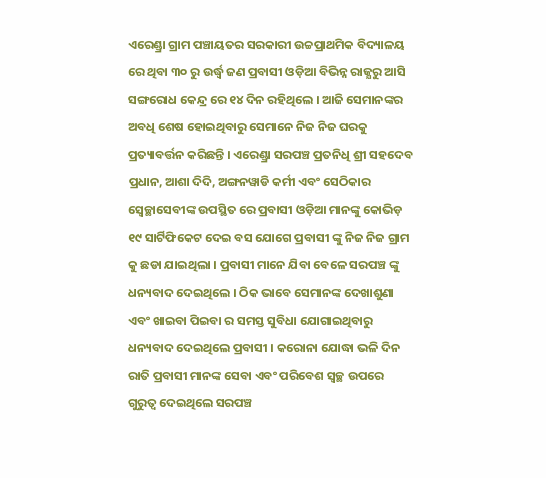ଏରେଣ୍ଡ୍ରା ଗ୍ରାମ ପଞ୍ଚାୟତର ସରକାରୀ ଉଚ୍ଚପ୍ରାଥମିକ ବିଦ୍ୟାଳୟ ରେ ଥିବା ୩୦ ରୁ ଉର୍ଦ୍ଧ୍ବ ଜଣ ପ୍ରବାସୀ ଓଡ଼ିଆ ବିଭିନ୍ନ ରାଜ୍ଯରୁ ଆସି ସଙ୍ଗରୋଧ କେନ୍ଦ୍ର ରେ ୧୪ ଦିନ ରହିଥିଲେ । ଆଜି ସେମାନଙ୍କର ଅବଧି ଶେଷ ହୋଇଥିବାରୁ ସେମାନେ ନିଜ ନିଜ ଘରକୁ ପ୍ରତ୍ୟାବର୍ତ୍ତନ କରିଛନ୍ତି । ଏରେଣ୍ଡ୍ରା ସରପଞ୍ଚ ପ୍ରତନିଧି ଶ୍ରୀ ସହଦେବ ପ୍ରଧାନ, ଆଶା ଦିଦି, ଅଙ୍ଗନୱାଡି କର୍ମୀ ଏବଂ ସେଠିକାର ସ୍ବେଚ୍ଛାସେବୀଙ୍କ ଉପସ୍ଥିତ ରେ ପ୍ରବାସୀ ଓଡ଼ିଆ ମାନଙ୍କୁ କୋଭିଡ଼ ୧୯ ସାର୍ଟିଫିକେଟ ଦେଇ ବସ ଯୋଗେ ପ୍ରବାସୀ ଙ୍କୁ ନିଜ ନିଜ ଗ୍ରାମ କୁ ଛଡା ଯାଇଥିଲା । ପ୍ରବାସୀ ମାନେ ଯିବା ବେଳେ ସରପଞ୍ଚ ଙ୍କୁ ଧନ୍ୟବାଦ ଦେଇଥିଲେ । ଠିକ ଭାବେ ସେମାନଙ୍କ ଦେଖାଶୁଣା ଏବଂ ଖାଇବା ପିଇବା ର ସମସ୍ତ ସୁବିଧା ଯୋଗାଇଥିବାରୁ ଧନ୍ୟବାଦ ଦେଇଥିଲେ ପ୍ରବାସୀ । କରୋନା ଯୋଦ୍ଧା ଭଳି ଦିନ ରାତି ପ୍ରବାସୀ ମାନଙ୍କ ସେବା ଏବଂ ପରିବେଶ ସ୍ୱଚ୍ଛ ଉପରେ ଗୁରୁତ୍ୱ ଦେଇଥିଲେ ସରପଞ୍ଚ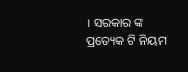। ସରକାର ଙ୍କ ପ୍ରତ୍ୟେକ ଟି ନିୟମ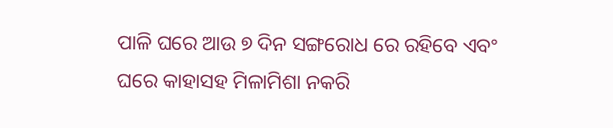ପାଳି ଘରେ ଆଉ ୭ ଦିନ ସଙ୍ଗରୋଧ ରେ ରହିବେ ଏବଂ ଘରେ କାହାସହ ମିଳାମିଶା ନକରି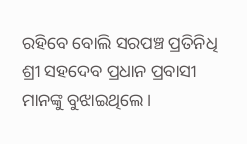ରହିବେ ବୋଲି ସରପଞ୍ଚ ପ୍ରତିନିଧି ଶ୍ରୀ ସହଦେବ ପ୍ରଧାନ ପ୍ରବାସୀ ମାନଙ୍କୁ ବୁଝାଇଥିଲେ ।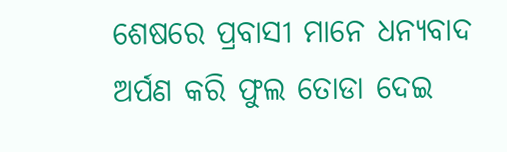ଶେଷରେ ପ୍ରବାସୀ ମାନେ ଧନ୍ୟବାଦ ଅର୍ପଣ କରି ଫୁଲ ତୋଡା ଦେଇ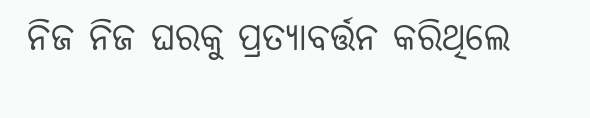ନିଜ ନିଜ ଘରକୁ ପ୍ରତ୍ୟାବର୍ତ୍ତନ କରିଥିଲେ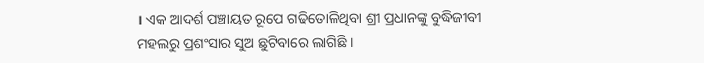। ଏକ ଆଦର୍ଶ ପଞ୍ଚାୟତ ରୂପେ ଗଢିତୋଳିଥିବା ଶ୍ରୀ ପ୍ରଧାନଙ୍କୁ ବୁଦ୍ଧିଜୀବୀ ମହଲରୁ ପ୍ରଶଂସାର ସୁଅ ଛୁଟିବାରେ ଲାଗିଛି ।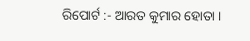ରିପୋର୍ଟ :- ଆରତ କୁମାର ହୋତା ।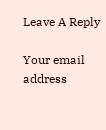Leave A Reply

Your email address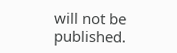will not be published.